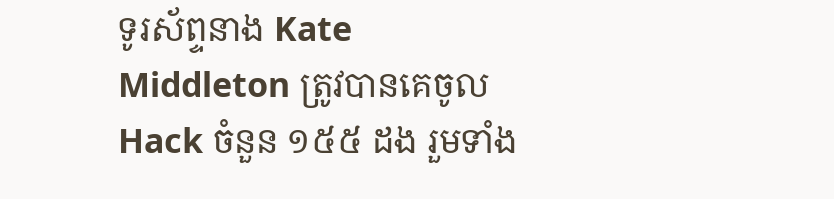ទូរស័ព្ទនាង Kate Middleton ត្រូវបានគេចូល Hack ចំនួន ១៥៥ ដង រួមទាំង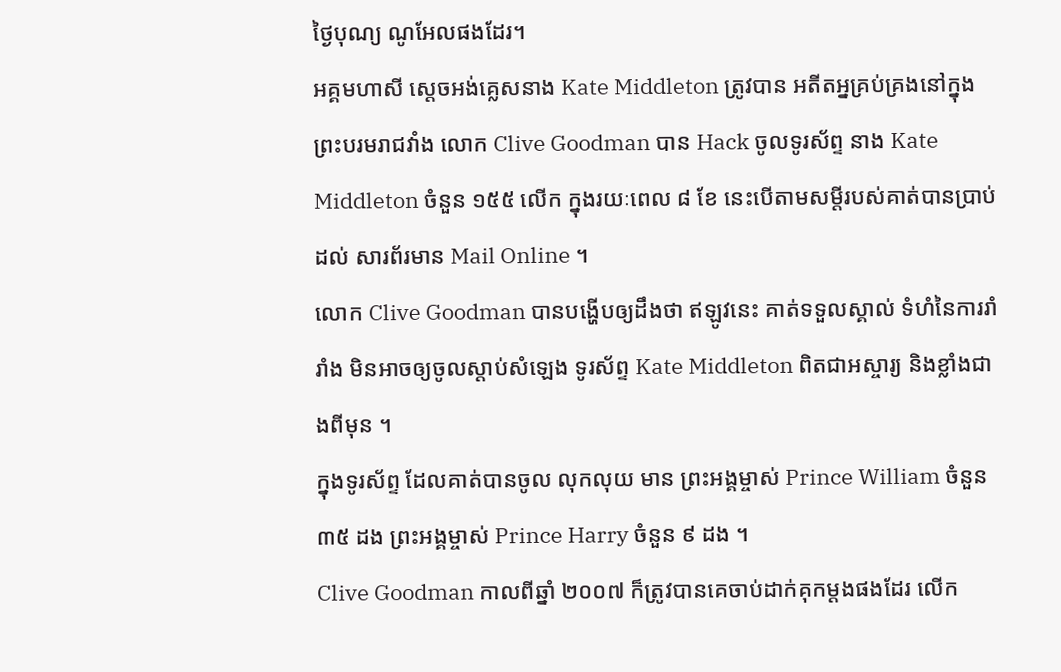ថ្ងៃបុណ្យ ណូអែលផងដែរ។
អគ្គមហាសី ស្តេចអង់គ្លេសនាង Kate Middleton ត្រូវបាន អតីតអ្នគ្រប់គ្រងនៅក្នុង ព្រះបរមរាជវាំង លោក Clive Goodman បាន Hack ចូលទូរស័ព្ទ នាង Kate Middleton ចំនួន ១៥៥ លើក ក្នុងរយៈពេល ៨ ខែ នេះបើតាមសម្តីរបស់គាត់បានប្រាប់ដល់ សារព័រមាន Mail Online ។
លោក Clive Goodman បានបង្ហើបឲ្យដឹងថា ឥឡូវនេះ គាត់ទទួលស្គាល់ ទំហំនៃការរាំរាំង មិនអាចឲ្យចូលស្តាប់សំឡេង ទូរស័ព្ទ Kate Middleton ពិតជាអស្ចារ្យ និងខ្លាំងជាងពីមុន ។
ក្នុងទូរស័ព្ទ ដែលគាត់បានចូល លុកលុយ មាន ព្រះអង្គម្ចាស់ Prince William ចំនួន ៣៥ ដង ព្រះអង្គម្ចាស់ Prince Harry ចំនួន ៩ ដង ។
Clive Goodman កាលពីឆ្នាំ ២០០៧ ក៏ត្រូវបានគេចាប់ដាក់គុកម្តងផងដែរ លើក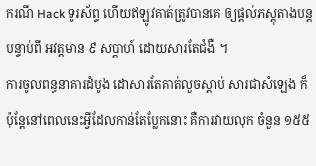ករណី Hack ទូរស័ព្ទ ហើយឥឡូវគាត់ត្រូវបានគេ ឲ្យផ្តល់ភស្តុតាងបន្ត បន្ទាប់ពី អវត្តមាន ៩ សប្តាហ៍ ដោយសារតែជំងឺ ។
ការចូលពន្ធនាគារដំបូង ដោសារតែគាត់លួចស្តាប់ សារជាសំឡេង ក៏ប៉ុន្តែនៅពេលនេះអ្វីដែលកាន់តែប្លែកនោះ គឺការវាយលុក ចំនួន ១៥៥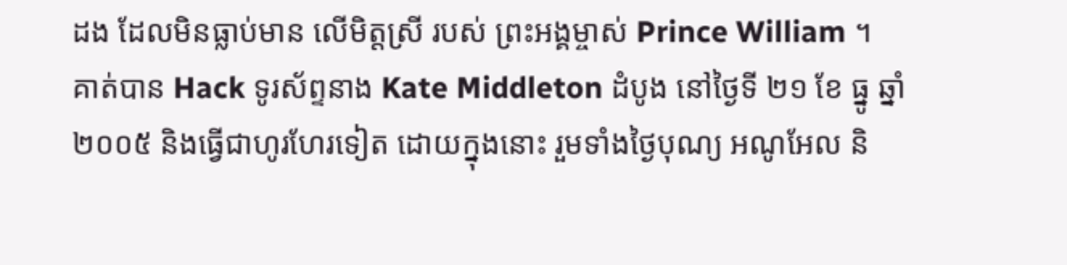ដង ដែលមិនធ្លាប់មាន លើមិត្តស្រី របស់ ព្រះអង្គម្ចាស់ Prince William ។
គាត់បាន Hack ទូរស័ព្ទនាង Kate Middleton ដំបូង នៅថ្ងៃទី ២១ ខែ ធ្នូ ឆ្នាំ ២០០៥ និងធ្វើជាហូរហែរទៀត ដោយក្នុងនោះ រួមទាំងថ្ងៃបុណ្យ អណូអែល និ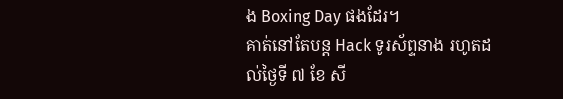ង Boxing Day ផងដែរ។
គាត់នៅតែបន្ត Hack ទូរស័ព្ទនាង រហូតដល់ថ្ងៃទី ៧ ខែ សី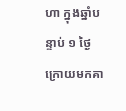ហា ក្នុងឆ្នាំបន្ទាប់ ១ ថ្ងៃក្រោយមកគា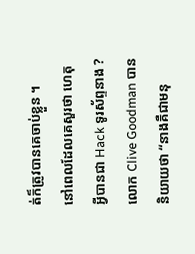ត់ក៏ត្រូវបានគេចាប់ខ្លួន ។
នៅពេលដែលគេសួរថា ហេតុអ្វីបានជា Hack ទូរស័ព្ទនាង ? លោក Clive Goodman បាននិយាយថា “នាងគឺជាមនុ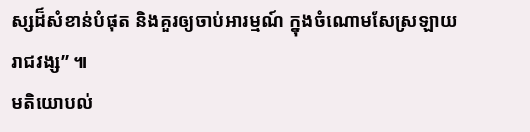ស្សដ៏សំខាន់បំផុត និងគួរឲ្យចាប់អារម្មណ៍ ក្នុងចំណោមសែស្រឡាយ រាជវង្ស” ៕
មតិយោបល់